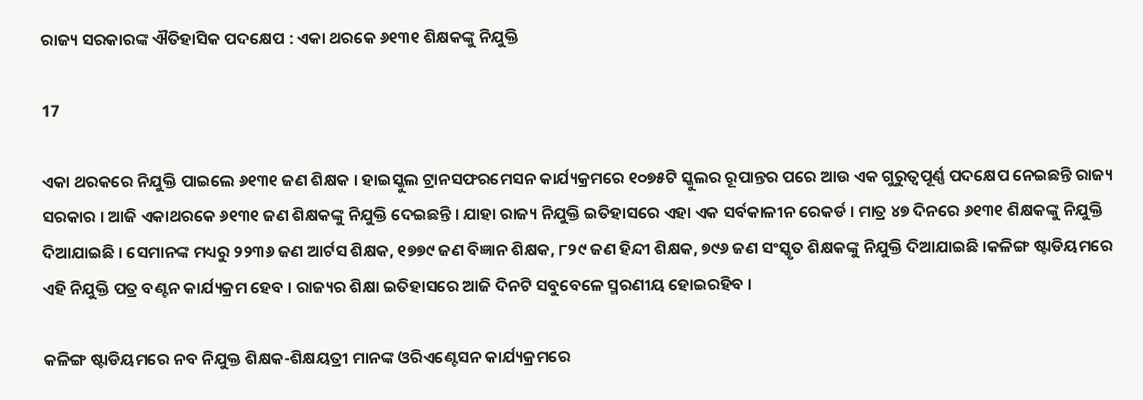ରାଜ୍ୟ ସରକାରଙ୍କ ଐତିହାସିକ ପଦକ୍ଷେପ : ଏକା ଥରକେ ୬୧୩୧ ଶିକ୍ଷକଙ୍କୁ ନିଯୁକ୍ତି

17

ଏକା ଥରକରେ ନିଯୁକ୍ତି ପାଇଲେ ୬୧୩୧ ଜଣ ଶିକ୍ଷକ । ହାଇସ୍କୁଲ ଟ୍ରାନସଫରମେସନ କାର୍ଯ୍ୟକ୍ରମରେ ୧୦୭୫ଟି ସ୍କୁଲର ରୂପାନ୍ତର ପରେ ଆଉ ଏକ ଗୁରୁତ୍ବପୂର୍ଣ୍ଣ ପଦକ୍ଷେପ ନେଇଛନ୍ତି ରାଜ୍ୟ ସରକାର । ଆଜି ଏକାଥରକେ ୬୧୩୧ ଜଣ ଶିକ୍ଷକଙ୍କୁ ନିଯୁକ୍ତି ଦେଇଛନ୍ତି । ଯାହା ରାଜ୍ୟ ନିଯୁକ୍ତି ଇତିହାସରେ ଏହା ଏକ ସର୍ବକାଳୀନ ରେକର୍ଡ । ମାତ୍ର ୪୭ ଦିନରେ ୬୧୩୧ ଶିକ୍ଷକଙ୍କୁ ନିଯୁକ୍ତି ଦିଆଯାଇଛି । ସେମାନଙ୍କ ମଧ୍ୟରୁ ୨୨୩୬ ଜଣ ଆର୍ଟସ ଶିକ୍ଷକ, ୧୭୭୯ ଜଣ ବିଜ୍ଞାନ ଶିକ୍ଷକ, ୮୨୯ ଜଣ ହିନ୍ଦୀ ଶିକ୍ଷକ, ୭୯୬ ଜଣ ସଂସ୍କୃତ ଶିକ୍ଷକଙ୍କୁ ନିଯୁକ୍ତି ଦିଆଯାଇଛି ।କଳିଙ୍ଗ ଷ୍ଟାଡିୟମରେ ଏହି ନିଯୁକ୍ତି ପତ୍ର ବଣ୍ଟନ କାର୍ଯ୍ୟକ୍ରମ ହେବ । ରାଜ୍ୟର ଶିକ୍ଷା ଇତିହାସରେ ଆଜି ଦିନଟି ସବୁବେଳେ ସ୍ମରଣୀୟ ହୋଇରହିବ ।

କଳିଙ୍ଗ ଷ୍ଟାଡିୟମରେ ନବ ନିଯୁକ୍ତ ଶିକ୍ଷକ-ଶିକ୍ଷୟତ୍ରୀ ମାନଙ୍କ ଓରିଏଣ୍ଟେସନ କାର୍ଯ୍ୟକ୍ରମରେ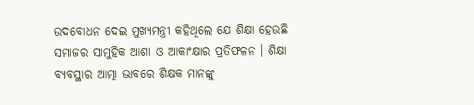ଉଦବୋଧନ ଦେଇ ମୁଖ୍ୟମନ୍ତ୍ରୀ କହିଥିଲେ ଯେ ଶିକ୍ଷା ହେଉଛି ସମାଜର ସାମୁହିକ ଆଶା ଓ ଆକାଂକ୍ଷାର ପ୍ରତିଫଳନ । ଶିକ୍ଷା ବ୍ୟବସ୍ଥାର ଆତ୍ମା ଭାବରେ ଶିକ୍ଷକ ମାନଙ୍କୁ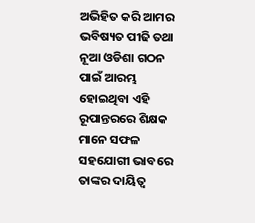ଅଭିହିତ କରି ଆମର ଭବିଷ୍ୟତ ପୀଢି ତଥା ନୂଆ ଓଡିଶା ଗଠନ ପାଇଁ ଆରମ୍ଭ ହୋଇଥିବା ଏହି ରୂପାନ୍ତରରେ ଶିକ୍ଷକ ମାନେ ସଫଳ ସହଯୋଗୀ ଭାବରେ ତାଙ୍କର ଦାୟିତ୍ବ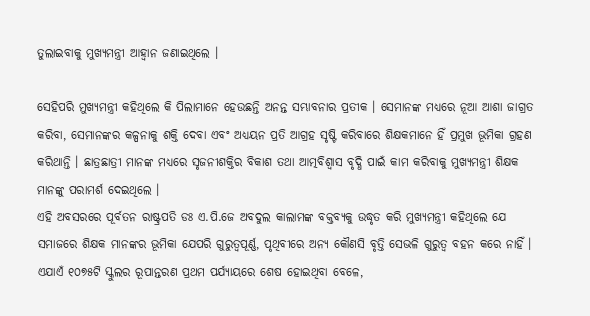ତୁଲାଇବାକୁ ମୁଖ୍ୟମନ୍ତ୍ରୀ ଆହ୍ବାନ ଜଣାଇଥିଲେ ।

ସେହିପରି ମୁଖ୍ୟମନ୍ତ୍ରୀ କହିଥିଲେ କି ପିଲାମାନେ ହେଉଛନ୍ତି ଅନନ୍ତ ସମ୍ଭାବନାର ପ୍ରତୀକ । ସେମାନଙ୍କ ମଧ୍ୟରେ ନୂଆ ଆଶା ଜାଗ୍ରତ କରିବା, ସେମାନଙ୍କର କଳ୍ପନାକୁ ଶକ୍ତି ଦେବା ଏବଂ ଅଧ୍ୟୟନ ପ୍ରତି ଆଗ୍ରହ ସୃଷ୍ଟି କରିବାରେ ଶିକ୍ଷକମାନେ ହିଁ ପ୍ରମୁଖ ଭୂମିକା ଗ୍ରହଣ କରିଥାନ୍ତି । ଛାତ୍ରଛାତ୍ରୀ ମାନଙ୍କ ମଧ୍ୟରେ ସୃଜନୀଶକ୍ତିର ବିକାଶ ତଥା ଆତ୍ମବିଶ୍ବାସ ବୃଦ୍ଧି ପାଇଁ କାମ କରିବାକୁ ମୁଖ୍ୟମନ୍ତ୍ରୀ ଶିକ୍ଷକ ମାନଙ୍କୁ ପରାମର୍ଶ ଦେଇଥିଲେ ।
ଏହି ଅବସରରେ ପୂର୍ବତନ ରାଷ୍ଟ୍ରପତି ଡଃ ଏ.ପି.ଜେ ଅବଦୁଲ କାଲାମଙ୍କ ବକ୍ତବ୍ୟକୁ ଉଦ୍ଧୃତ କରି ମୁଖ୍ୟମନ୍ତ୍ରୀ କହିଥିଲେ ଯେ ସମାଜରେ ଶିକ୍ଷକ ମାନଙ୍କର ଭୂମିକା ଯେପରି ଗୁରୁତ୍ବପୂର୍ଣ୍ଣ, ପୃଥିବୀରେ ଅନ୍ୟ କୌଣସି ବୃତ୍ତି ସେଭଳି ଗୁରୁତ୍ବ ବହନ କରେ ନାହିଁ । ଏଯାଏଁ ୧୦୭୫ଟି ସ୍କୁଲର ରୂପାନ୍ତରଣ ପ୍ରଥମ ପର୍ଯ୍ୟାୟରେ ଶେଷ ହୋଇଥିବା ବେଳେ,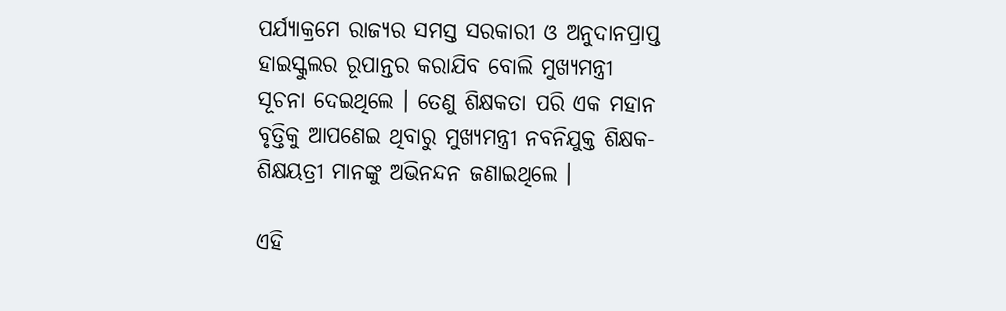ପର୍ଯ୍ୟାକ୍ରମେ ରାଜ୍ୟର ସମସ୍ତ ସରକାରୀ ଓ ଅନୁଦାନପ୍ରାପ୍ତ ହାଇସ୍କୁଲର ରୂପାନ୍ତର କରାଯିବ ବୋଲି ମୁଖ୍ୟମନ୍ତ୍ରୀ ସୂଚନା ଦେଇଥିଲେ । ତେଣୁ ଶିକ୍ଷକତା ପରି ଏକ ମହାନ ବୃତ୍ତିକୁ ଆପଣେଇ ଥିବାରୁ ମୁଖ୍ୟମନ୍ତ୍ରୀ ନବନିଯୁକ୍ତ ଶିକ୍ଷକ-ଶିକ୍ଷୟତ୍ରୀ ମାନଙ୍କୁ ଅଭିନନ୍ଦନ ଜଣାଇଥିଲେ ।

ଏହି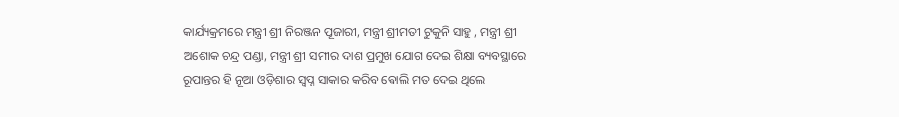କାର୍ଯ୍ୟକ୍ରମରେ ମନ୍ତ୍ରୀ ଶ୍ରୀ ନିରଞ୍ଜନ ପୂଜାରୀ, ମନ୍ତ୍ରୀ ଶ୍ରୀମତୀ ଟୁକୁନି ସାହୁ , ମନ୍ତ୍ରୀ ଶ୍ରୀ ଅଶୋକ ଚନ୍ଦ୍ର ପଣ୍ଡା, ମନ୍ତ୍ରୀ ଶ୍ରୀ ସମୀର ଦାଶ ପ୍ରମୁଖ ଯୋଗ ଦେଇ ଶିକ୍ଷା ବ୍ୟବସ୍ଥାରେ ରୂପାନ୍ତର ହି ନୂଆ ଓଡ଼ିଶାର ସ୍ବପ୍ନ ସାକାର କରିବ ଵୋଲି ମତ ଦେଇ ଥିଲେ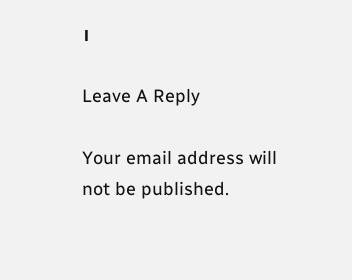।

Leave A Reply

Your email address will not be published.